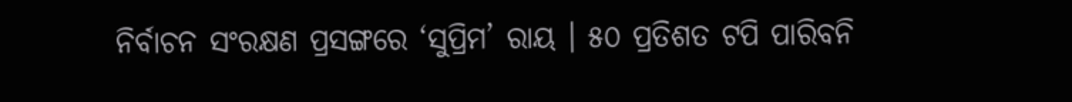ନିର୍ବାଚନ ସଂରକ୍ଷଣ ପ୍ରସଙ୍ଗରେ ‘ସୁପ୍ରିମ’ ରାୟ । ୫୦ ପ୍ରତିଶତ ଟପି ପାରିବନି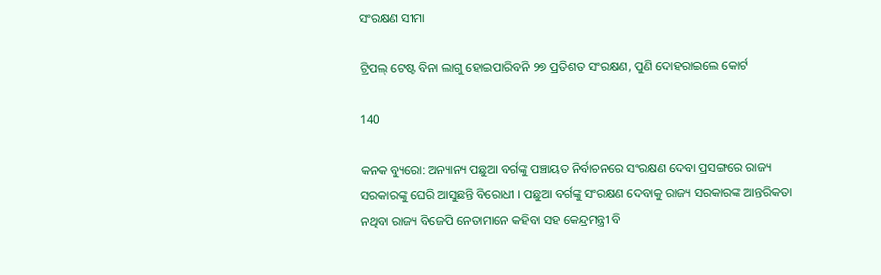ସଂରକ୍ଷଣ ସୀମା

ଟ୍ରିପଲ୍ ଟେଷ୍ଟ ବିନା ଲାଗୁ ହୋଇପାରିବନି ୨୭ ପ୍ରତିଶତ ସଂରକ୍ଷଣ, ପୁଣି ଦୋହରାଇଲେ କୋର୍ଟ

140

କନକ ବ୍ୟୁରୋ: ଅନ୍ୟାନ୍ୟ ପଛୁଆ ବର୍ଗଙ୍କୁ ପଞ୍ଚାୟତ ନିର୍ବାଚନରେ ସଂରକ୍ଷଣ ଦେବା ପ୍ରସଙ୍ଗରେ ରାଜ୍ୟ ସରକାରଙ୍କୁ ଘେରି ଆସୁଛନ୍ତି ବିରୋଧୀ । ପଛୁଆ ବର୍ଗଙ୍କୁ ସଂରକ୍ଷଣ ଦେବାକୁ ରାଜ୍ୟ ସରକାରଙ୍କ ଆନ୍ତରିକତା ନଥିବା ରାଜ୍ୟ ବିଜେପି ନେତାମାନେ କହିବା ସହ କେନ୍ଦ୍ରମନ୍ତ୍ରୀ ବି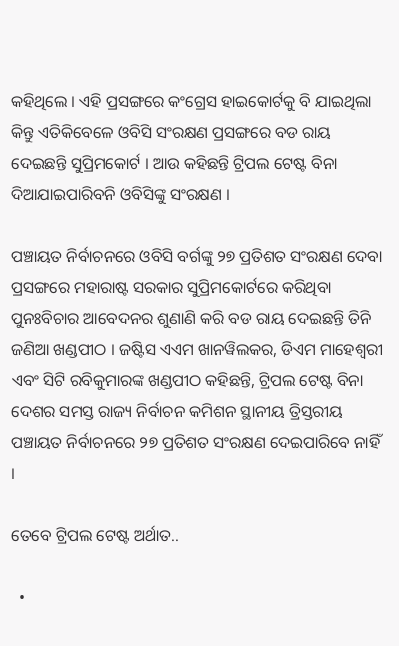କହିଥିଲେ । ଏହି ପ୍ରସଙ୍ଗରେ କଂଗ୍ରେସ ହାଇକୋର୍ଟକୁ ବି ଯାଇଥିଲା କିନ୍ତୁ ଏତିକିବେଳେ ଓବିସି ସଂରକ୍ଷଣ ପ୍ରସଙ୍ଗରେ ବଡ ରାୟ ଦେଇଛନ୍ତି ସୁପ୍ରିମକୋର୍ଟ । ଆଉ କହିଛନ୍ତି ଟ୍ରିପଲ ଟେଷ୍ଟ ବିନା ଦିଆଯାଇପାରିବନି ଓବିସିଙ୍କୁ ସଂରକ୍ଷଣ ।

ପଞ୍ଚାୟତ ନିର୍ବାଚନରେ ଓବିସି ବର୍ଗଙ୍କୁ ୨୭ ପ୍ରତିଶତ ସଂରକ୍ଷଣ ଦେବା ପ୍ରସଙ୍ଗରେ ମହାରାଷ୍ଟ ସରକାର ସୁପ୍ରିମକୋର୍ଟରେ କରିଥିବା ପୁନଃବିଚାର ଆବେଦନର ଶୁଣାଣି କରି ବଡ ରାୟ ଦେଇଛନ୍ତି ତିନି ଜଣିଆ ଖଣ୍ଡପୀଠ । ଜଷ୍ଟିସ ଏଏମ ଖାନୱିଲକର, ଡିଏମ ମାହେଶ୍ୱରୀ ଏବଂ ସିଟି ରବିକୁମାରଙ୍କ ଖଣ୍ଡପୀଠ କହିଛନ୍ତି, ଟ୍ରିପଲ ଟେଷ୍ଟ ବିନା ଦେଶର ସମସ୍ତ ରାଜ୍ୟ ନିର୍ବାଚନ କମିଶନ ସ୍ଥାନୀୟ ତ୍ରିସ୍ତରୀୟ ପଞ୍ଚାୟତ ନିର୍ବାଚନରେ ୨୭ ପ୍ରତିଶତ ସଂରକ୍ଷଣ ଦେଇପାରିବେ ନାହିଁ ।

ତେବେ ଟ୍ରିପଲ ଟେଷ୍ଟ ଅର୍ଥାତ..

  •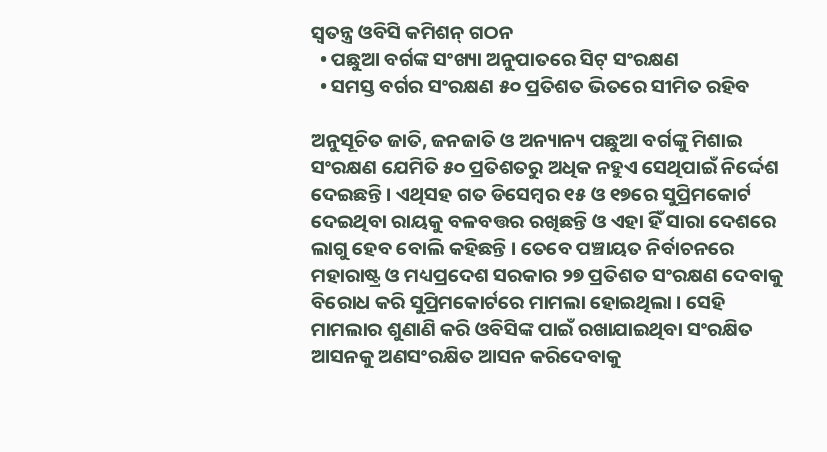ସ୍ୱତନ୍ତ୍ର ଓବିସି କମିଶନ୍ ଗଠନ
  • ପଛୁଆ ବର୍ଗଙ୍କ ସଂଖ୍ୟା ଅନୁପାତରେ ସିଟ୍ ସଂରକ୍ଷଣ
  • ସମସ୍ତ ବର୍ଗର ସଂରକ୍ଷଣ ୫୦ ପ୍ରତିଶତ ଭିତରେ ସୀମିତ ରହିବ

ଅନୁସୂଚିତ ଜାତି, ଜନଜାତି ଓ ଅନ୍ୟାନ୍ୟ ପଛୁଆ ବର୍ଗଙ୍କୁ ମିଶାଇ ସଂରକ୍ଷଣ ଯେମିତି ୫୦ ପ୍ରତିଶତରୁ ଅଧିକ ନହୁଏ ସେଥିପାଇଁ ନିର୍ଦ୍ଦେଶ ଦେଇଛନ୍ତି । ଏଥିସହ ଗତ ଡିସେମ୍ବର ୧୫ ଓ ୧୭ରେ ସୁପ୍ରିମକୋର୍ଟ ଦେଇଥିବା ରାୟକୁ ବଳବତ୍ତର ରଖିଛନ୍ତି ଓ ଏହା ହିଁ ସାରା ଦେଶରେ ଲାଗୁ ହେବ ବୋଲି କହିଛନ୍ତି । ତେବେ ପଞ୍ଚାୟତ ନିର୍ବାଚନରେ ମହାରାଷ୍ଟ୍ର ଓ ମଧ୍ୟପ୍ରଦେଶ ସରକାର ୨୭ ପ୍ରତିଶତ ସଂରକ୍ଷଣ ଦେବାକୁ ବିରୋଧ କରି ସୁପ୍ରିମକୋର୍ଟରେ ମାମଲା ହୋଇଥିଲା । ସେହି ମାମଲାର ଶୁଣାଣି କରି ଓବିସିଙ୍କ ପାଇଁ ରଖାଯାଇଥିବା ସଂରକ୍ଷିତ ଆସନକୁ ଅଣସଂରକ୍ଷିତ ଆସନ କରିଦେବାକୁ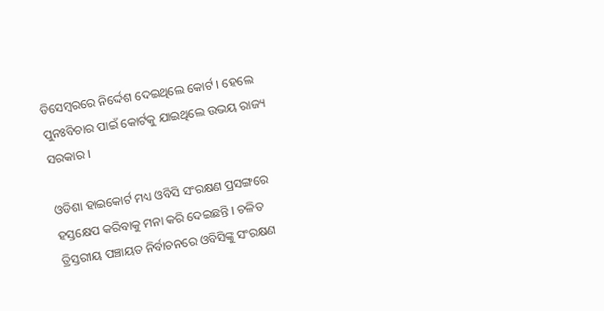ଡିସେମ୍ବରରେ ନିର୍ଦ୍ଦେଶ ଦେଇଥିଲେ କୋର୍ଟ । ହେଲେ ପୁନଃବିଚାର ପାଇଁ କୋର୍ଟକୁ ଯାଇଥିଲେ ଉଭୟ ରାଜ୍ୟ ସରକାର ।

ଓଡିଶା ହାଇକୋର୍ଟ ମଧ୍ୟ ଓବିସି ସଂରକ୍ଷଣ ପ୍ରସଙ୍ଗରେ ହସ୍ତକ୍ଷେପ କରିବାକୁ ମନା କରି ଦେଇଛନ୍ତି । ଚଳିତ ତ୍ରିସ୍ତରୀୟ ପଞ୍ଚାୟତ ନିର୍ବାଚନରେ ଓବିସିଙ୍କୁ ସଂରକ୍ଷଣ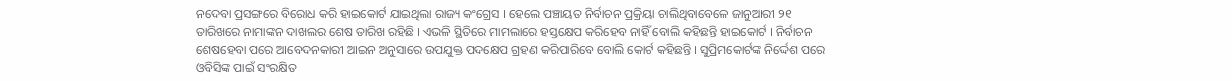ନଦେବା ପ୍ରସଙ୍ଗରେ ବିରୋଧ କରି ହାଇକୋର୍ଟ ଯାଇଥିଲା ରାଜ୍ୟ କଂଗ୍ରେସ । ହେଲେ ପଞ୍ଚାୟତ ନିର୍ବାଚନ ପ୍ରକ୍ରିୟା ଚାଲିଥିବାବେଳେ ଜାନୁଆରୀ ୨୧ ତାରିଖରେ ନାମାଙ୍କନ ଦାଖଲର ଶେଷ ତାରିଖ ରହିଛି । ଏଭଳି ସ୍ଥିତିରେ ମାମଲାରେ ହସ୍ତକ୍ଷେପ କରିହେବ ନାହିଁ ବୋଲି କହିଛନ୍ତି ହାଇକୋର୍ଟ । ନିର୍ବାଚନ ଶେଷହେବା ପରେ ଆବେଦନକାରୀ ଆଇନ ଅନୁସାରେ ଉପଯୁକ୍ତ ପଦକ୍ଷେପ ଗ୍ରହଣ କରିପାରିବେ ବୋଲି କୋର୍ଟ କହିଛନ୍ତି । ସୁପ୍ରିମକୋର୍ଟଙ୍କ ନିର୍ଦ୍ଦେଶ ପରେ ଓବିସିଙ୍କ ପାଇଁ ସଂରକ୍ଷିତ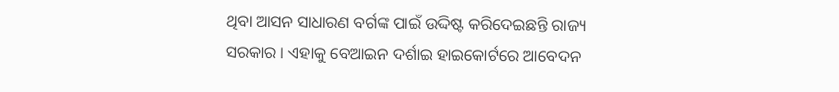ଥିବା ଆସନ ସାଧାରଣ ବର୍ଗଙ୍କ ପାଇଁ ଉଦ୍ଦିଷ୍ଟ କରିଦେଇଛନ୍ତି ରାଜ୍ୟ ସରକାର । ଏହାକୁ ବେଆଇନ ଦର୍ଶାଇ ହାଇକୋର୍ଟରେ ଆବେଦନ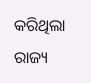କରିଥିଲା ରାଜ୍ୟ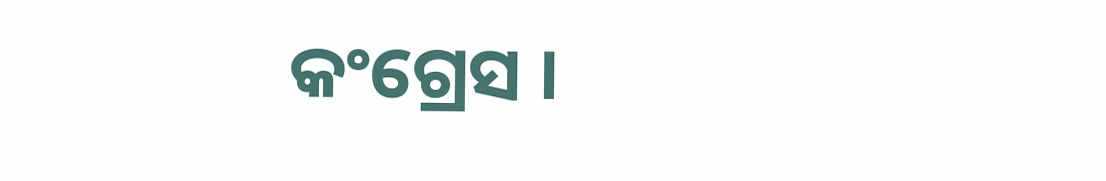କଂଗ୍ରେସ ।